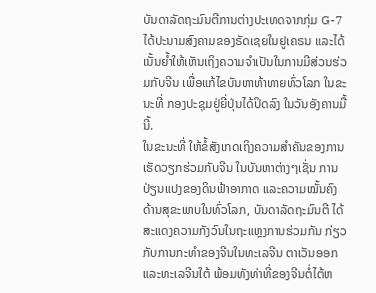ບັນດາລັດຖະມົນຕີການຕ່າງປະເທດຈາກກຸ່ມ G-7 ໄດ້ປະນາມສົງຄາມຂອງຣັດເຊຍໃນຢູເຄຣນ ແລະໄດ້ເນັ້ນຍໍ້າໃຫ້ເຫັນເຖິງຄວາມຈຳເປັນໃນການມີສ່ວນຮ່ວມກັບຈີນ ເພື່ອແກ້ໄຂບັນຫາທ້າທາຍທົ່ວໂລກ ໃນຂະນະທີ່ ກອງປະຊຸມຢູ່ຍີ່ປຸ່ນໄດ້ປິດລົງ ໃນວັນອັງຄານມື້ນີ້.
ໃນຂະນະທີ່ ໃຫ້ຂໍ້ສັງເກດເຖິງຄວາມສໍາຄັນຂອງການເຮັດວຽກຮ່ວມກັບຈີນ ໃນບັນຫາຕ່າງໆເຊັ່ນ ການປ່ຽນແປງຂອງດິນຟ້າອາກາດ ແລະຄວາມໝັ້ນຄົງດ້ານສຸຂະພາບໃນທົ່ວໂລກ, ບັນດາລັດຖະມົນຕີ ໄດ້ສະແດງຄວາມກັງວົນໃນຖະແຫຼງການຮ່ວມກັນ ກ່ຽວກັບການກະທໍາຂອງຈີນໃນທະເລຈີນ ຕາເວັນອອກ ແລະທະເລຈີນໃຕ້ ພ້ອມທັງທ່າທີ່ຂອງຈີນຕໍ່ໄຕ້ຫ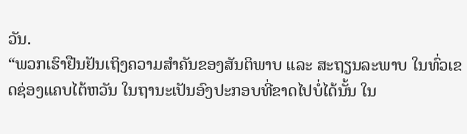ວັນ.
“ພວກເຮົາຢືນຢັນເຖິງຄວາມສຳຄັນຂອງສັນຕິພາບ ແລະ ສະຖຽນລະພາບ ໃນທົ່ວເຂດຊ່ອງແຄບໄຕ້ຫວັນ ໃນຖານະເປັນອົງປະກອບທີ່ຂາດໄປບໍ່ໄດ້ນັ້ນ ໃນ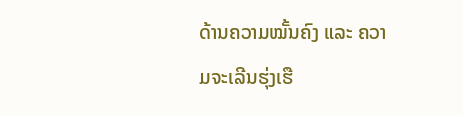ດ້ານຄວາມໝັ້ນຄົງ ແລະ ຄວາມຈະເລີນຮຸ່ງເຮື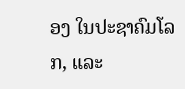ອງ ໃນປະຊາຄົມໂລກ, ແລະ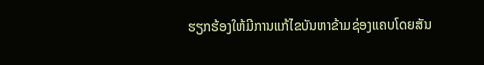ຮຽກຮ້ອງໃຫ້ມີການແກ້ໄຂບັນຫາຂ້າມຊ່ອງແຄບໂດຍສັນ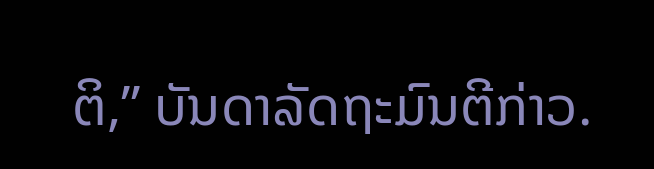ຕິ,” ບັນດາລັດຖະມົນຕີກ່າວ.